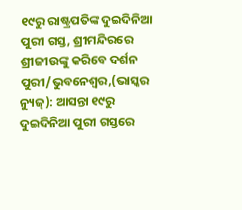୧୯ରୁ ରାଷ୍ଟ୍ରପତିଙ୍କ ଦୁଇଦିନିଆ ପୁରୀ ଗସ୍ତ, ଶ୍ରୀମନ୍ଦିରରେ ଶ୍ରୀଜୀଉଙ୍କୁ କରିବେ ଦର୍ଶନ
ପୁରୀ/ଭୁବନେଶ୍ୱର,(ଭାସ୍କର ନ୍ୟୁଜ୍): ଆସନ୍ତା ୧୯ରୁ ଦୁଇଦିନିଆ ପୁରୀ ଗସ୍ତରେ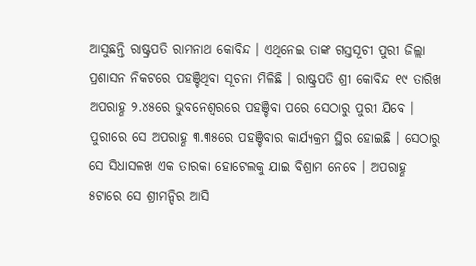ଆସୁଛନ୍ତି ରାଷ୍ଟ୍ରପତି ରାମନାଥ କୋବିନ୍ଦ । ଏଥିନେଇ ତାଙ୍କ ଗସ୍ତସୂଚୀ ପୁରୀ ଜିଲ୍ଲା ପ୍ରଶାସନ ନିକଟରେ ପହଞ୍ଚିଥିବା ସୂଚନା ମିଳିଛି । ରାଷ୍ଟ୍ରପତି ଶ୍ରୀ କୋବିନ୍ଦ ୧୯ ତାରିଖ ଅପରାହ୍ଣ ୨.୪୫ରେ ଭୁବନେଶ୍ୱରରେ ପହଞ୍ଚିବା ପରେ ସେଠାରୁ ପୁରୀ ଯିବେ । ପୁରୀରେ ସେ ଅପରାହ୍ଣ ୩.୩୫ରେ ପହଞ୍ଚିବାର କାର୍ଯ୍ୟକ୍ରମ ସ୍ଥିର ହୋଇଛି । ସେଠାରୁ ସେ ସିଧାସଳଖ ଏକ ତାରକା ହୋଟେଲକୁ ଯାଇ ବିଶ୍ରାମ ନେବେ । ଅପରାହ୍ଣ ୫ଟାରେ ସେ ଶ୍ରୀମନ୍ଦିର ଆସି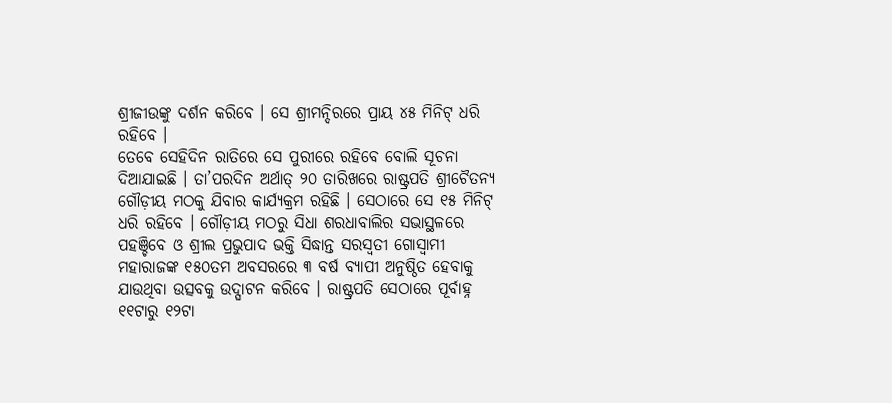ଶ୍ରୀଜୀଉଙ୍କୁ ଦର୍ଶନ କରିବେ । ସେ ଶ୍ରୀମନ୍ଦିରରେ ପ୍ରାୟ ୪୫ ମିନିଟ୍ ଧରି ରହିବେ ।
ତେବେ ସେହିଦିନ ରାତିରେ ସେ ପୁରୀରେ ରହିବେ ବୋଲି ସୂଚନା ଦିଆଯାଇଛି । ତା’ପରଦିନ ଅର୍ଥାତ୍ ୨୦ ତାରିଖରେ ରାଷ୍ଟ୍ରପତି ଶ୍ରୀଚୈତନ୍ୟ ଗୌଡ଼ୀୟ ମଠକୁ ଯିବାର କାର୍ଯ୍ୟକ୍ରମ ରହିଛି । ସେଠାରେ ସେ ୧୫ ମିନିଟ୍ ଧରି ରହିବେ । ଗୌଡ଼ୀୟ ମଠରୁ ସିଧା ଶରଧାବାଲିର ସଭାସ୍ଥଳରେ ପହଞ୍ଚିବେ ଓ ଶ୍ରୀଲ ପ୍ରଭୁପାଦ ଭକ୍ତି ସିଦ୍ଧାନ୍ତ ସରସ୍ୱତୀ ଗୋସ୍ୱାମୀ ମହାରାଜଙ୍କ ୧୫୦ତମ ଅବସରରେ ୩ ବର୍ଷ ବ୍ୟାପୀ ଅନୁଷ୍ଠିତ ହେବାକୁ ଯାଉଥିବା ଉତ୍ସବକୁ ଉଦ୍ଘାଟନ କରିବେ । ରାଷ୍ଟ୍ରପତି ସେଠାରେ ପୂର୍ବାହ୍ନ ୧୧ଟାରୁ ୧୨ଟା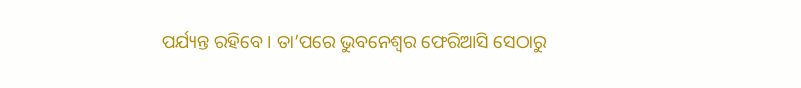ପର୍ଯ୍ୟନ୍ତ ରହିବେ । ତା’ପରେ ଭୁବନେଶ୍ୱର ଫେରିଆସି ସେଠାରୁ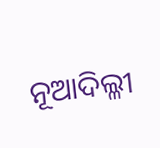ନୂଆଦିଲ୍ଳୀ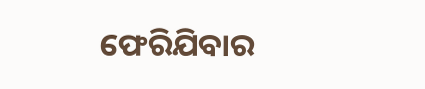ଫେରିଯିବାର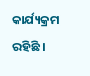କାର୍ଯ୍ୟକ୍ରମ ରହିଛି ।